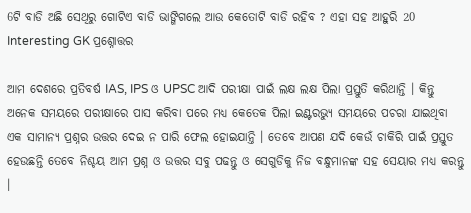6ଟି ବାଡି ଅଛି ସେଥିରୁ ଗୋଟିଏ ବାଡି ଭାଙ୍ଗିଗଲେ ଆଉ କେତୋଟି ବାଡି ରହିବ ? ଏହା ସହ ଆହୁରି 20 Interesting GK ପ୍ରଶ୍ନୋତ୍ତର

ଆମ ଦେଶରେ ପ୍ରତିବର୍ଷ IAS, IPS ଓ UPSC ଆଦି ପରୀକ୍ଷା ପାଇଁ ଲକ୍ଷ ଲକ୍ଷ ପିଲା ପ୍ରସ୍ତୁତି କରିଥାନ୍ତି । କିନ୍ତୁ ଅନେକ ସମୟରେ ପରୀକ୍ଷାରେ ପାସ କରିବା ପରେ ମଧ୍ୟ କେତେକ ପିଲା ଇଣ୍ଟରଭ୍ୟୁ ସମୟରେ ପଚରା ଯାଇଥିବା ଏକ ସାମାନ୍ୟ ପ୍ରଶ୍ନର ଉତ୍ତର ଦେଇ ନ ପାରି ଫେଲ ହୋଇଯାନ୍ତି । ତେବେ ଆପଣ ଯଦି କେଉଁ ଚାକିରି ପାଇଁ ପ୍ରସ୍ତୁତ ହେଉଛନ୍ତି ତେବେ ନିଶ୍ଚୟ ଆମ ପ୍ରଶ୍ନ ଓ ଉତ୍ତର ସବୁ ପଢନ୍ତୁ ଓ ସେଗୁଡିକୁ ନିଜ ବନ୍ଧୁମାନଙ୍କ ସହ ସେୟାର ମଧ୍ୟ କରନ୍ତୁ ।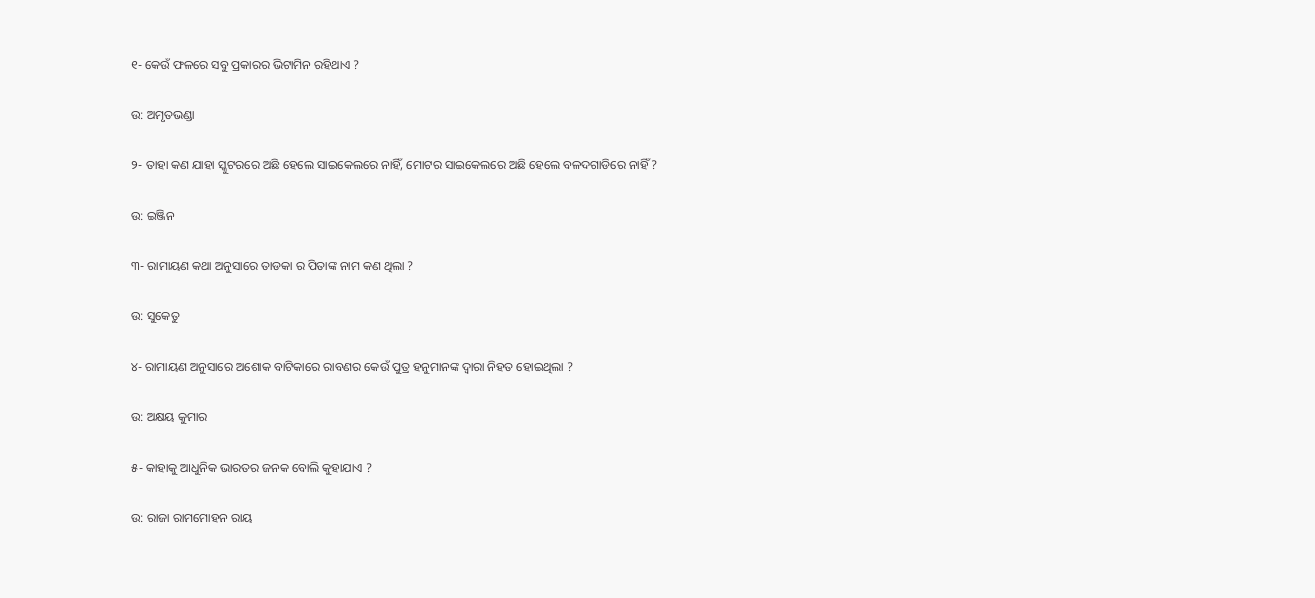୧- କେଉଁ ଫଳରେ ସବୁ ପ୍ରକାରର ଭିଟାମିନ ରହିଥାଏ ?

ଉ: ଅମୃତଭଣ୍ଡା

୨- ତାହା କଣ ଯାହା ସ୍କୁଟରରେ ଅଛି ହେଲେ ସାଇକେଲରେ ନାହିଁ, ମୋଟର ସାଇକେଲରେ ଅଛି ହେଲେ ବଳଦଗାଡିରେ ନାହିଁ ?

ଉ: ଇଞ୍ଜିନ

୩- ରାମାୟଣ କଥା ଅନୁସାରେ ତାଡକା ର ପିତାଙ୍କ ନାମ କଣ ଥିଲା ?

ଉ: ସୁକେତୁ

୪- ରାମାୟଣ ଅନୁସାରେ ଅଶୋକ ବାଟିକାରେ ରାବଣର କେଉଁ ପୁତ୍ର ହନୁମାନଙ୍କ ଦ୍ଵାରା ନିହତ ହୋଇଥିଲା ?

ଉ: ଅକ୍ଷୟ କୁମାର

୫- କାହାକୁ ଆଧୁନିକ ଭାରତର ଜନକ ବୋଲି କୁହାଯାଏ ?

ଉ: ରାଜା ରାମମୋହନ ରାୟ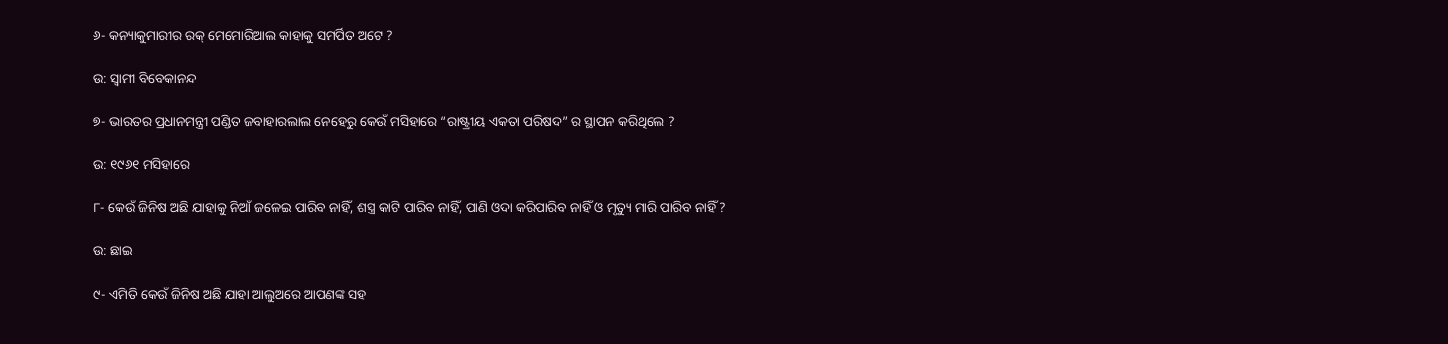୬- କନ୍ୟାକୁମାରୀର ରକ୍ ମେମୋରିଆଲ କାହାକୁ ସମର୍ପିତ ଅଟେ ?

ଉ: ସ୍ଵାମୀ ବିବେକାନନ୍ଦ

୭- ଭାରତର ପ୍ରଧାନମନ୍ତ୍ରୀ ପଣ୍ଡିତ ଜବାହାରଲାଲ ନେହେରୁ କେଉଁ ମସିହାରେ “ରାଷ୍ଟ୍ରୀୟ ଏକତା ପରିଷଦ” ର ସ୍ଥାପନ କରିଥିଲେ ?

ଉ: ୧୯୬୧ ମସିହାରେ

୮- କେଉଁ ଜିନିଷ ଅଛି ଯାହାକୁ ନିଆଁ ଜଳେଇ ପାରିବ ନାହିଁ, ଶସ୍ତ୍ର କାଟି ପାରିବ ନାହିଁ, ପାଣି ଓଦା କରିପାରିବ ନାହିଁ ଓ ମୃତ୍ୟୁ ମାରି ପାରିବ ନାହିଁ ?

ଉ: ଛାଇ

୯- ଏମିତି କେଉଁ ଜିନିଷ ଅଛି ଯାହା ଆଲୁଅରେ ଆପଣଙ୍କ ସହ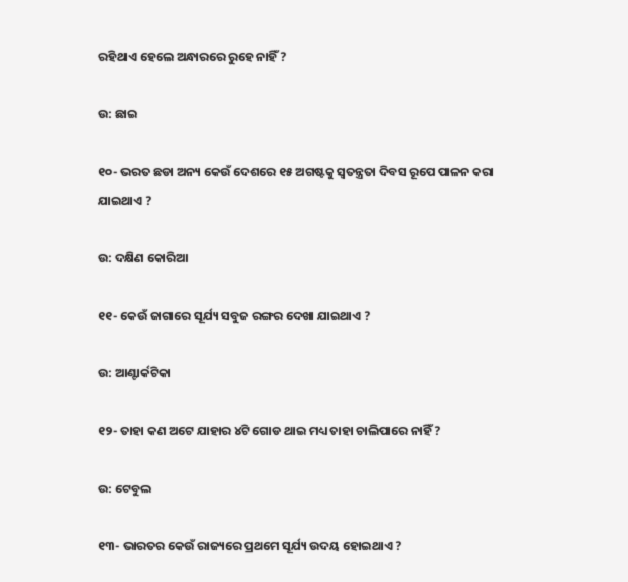ରହିଥାଏ ହେଲେ ଅନ୍ଧାରରେ ରୁହେ ନାହିଁ ?

ଉ: ଛାଇ

୧୦- ଭରତ ଛଡା ଅନ୍ୟ କେଉଁ ଦେଶରେ ୧୫ ଅଗଷ୍ଟକୁ ସ୍ଵତନ୍ତ୍ରତା ଦିବସ ରୂପେ ପାଳନ କରା ଯାଇଥାଏ ?

ଉ: ଦକ୍ଷିଣ କୋରିଆ

୧୧- କେଉଁ ଜାଗାରେ ସୂର୍ଯ୍ୟ ସବୁଜ ରଙ୍ଗର ଦେଖା ଯାଇଥାଏ ?

ଉ: ଆଣ୍ଟାର୍କଟିକା

୧୨- ତାହା କଣ ଅଟେ ଯାହାର ୪ଟି ଗୋଡ ଥାଇ ମଧ୍ୟ ତାହା ଚାଲିପାରେ ନାହିଁ ?

ଉ: ଟେବୁଲ

୧୩- ଭାରତର କେଉଁ ରାଜ୍ୟରେ ପ୍ରଥମେ ସୂର୍ଯ୍ୟ ଉଦୟ ହୋଇଥାଏ ?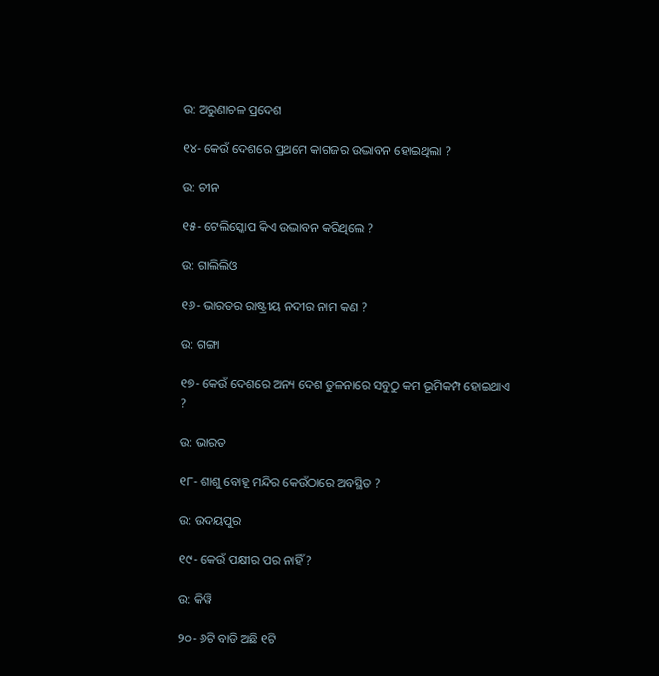ଉ: ଅରୁଣାଚଳ ପ୍ରଦେଶ

୧୪- କେଉଁ ଦେଶରେ ପ୍ରଥମେ କାଗଜର ଉଦ୍ଭାବନ ହୋଇଥିଲା ?

ଉ: ଚୀନ

୧୫- ଟେଲିସ୍କୋପ କିଏ ଉଦ୍ଭାବନ କରିଥିଲେ ?

ଉ: ଗାଲିଲିଓ

୧୬- ଭାରତର ରାଷ୍ଟ୍ରୀୟ ନଦୀର ନାମ କଣ ?

ଉ: ଗଙ୍ଗା

୧୭- କେଉଁ ଦେଶରେ ଅନ୍ୟ ଦେଶ ତୁଳନାରେ ସବୁଠୁ କମ ଭୂମିକମ୍ପ ହୋଇଥାଏ ?

ଉ: ଭାରତ

୧୮- ଶାଶୁ ବୋହୂ ମନ୍ଦିର କେଉଁଠାରେ ଅବସ୍ଥିତ ?

ଉ: ଉଦୟପୁର

୧୯- କେଉଁ ପକ୍ଷୀର ପର ନାହିଁ ?

ଉ: କିୱି

୨୦- ୬ଟି ବାଡି ଅଛି ୧ଟି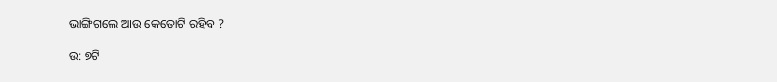ଭାଙ୍ଗିଗଲେ ଆଉ କେତୋଟି ରହିବ ?

ଉ: ୭ଟି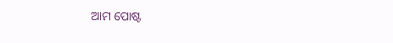ଆମ ପୋଷ୍ଟ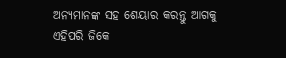ଅନ୍ୟମାନଙ୍କ ସହ ଶେୟାର କରନ୍ତୁ ଆଗକୁ ଏହିପରି ଜିକେ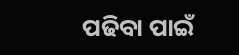ପଢିବା ପାଇଁ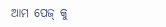ଆମ ପେଜ୍ କୁ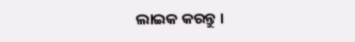ଲାଇକ କରନ୍ତୁ ।